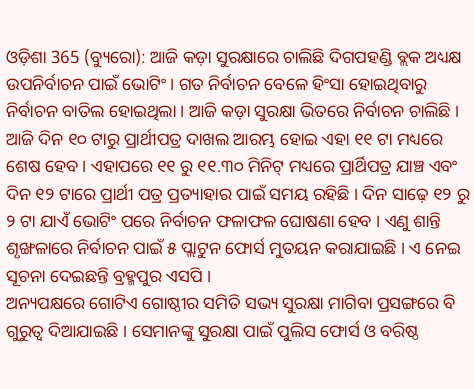ଓଡ଼ିଶା 365 (ବ୍ୟୁରୋ): ଆଜି କଡ଼ା ସୁରକ୍ଷାରେ ଚାଲିଛି ଦିଗପହଣ୍ଡି ବ୍ଲକ ଅଧ୍ୟକ୍ଷ ଉପନିର୍ବାଚନ ପାଇଁ ଭୋଟିଂ। ଗତ ନିର୍ବାଚନ ବେଳେ ହିଂସା ହୋଇଥିବାରୁ ନିର୍ବାଚନ ବାତିଲ ହୋଇଥିଲା । ଆଜି କଡ଼ା ସୁରକ୍ଷା ଭିତରେ ନିର୍ବାଚନ ଚାଲିଛି । ଆଜି ଦିନ ୧୦ ଟାରୁ ପ୍ରାର୍ଥୀପତ୍ର ଦାଖଲ ଆରମ୍ଭ ହୋଇ ଏହା ୧୧ ଟା ମଧ୍ୟରେ ଶେଷ ହେବ । ଏହାପରେ ୧୧ ରୁ ୧୧.୩୦ ମିନିଟ୍ ମଧ୍ୟରେ ପ୍ରାର୍ଥିପତ୍ର ଯାଞ୍ଚ ଏବଂ ଦିନ ୧୨ ଟାରେ ପ୍ରାର୍ଥୀ ପତ୍ର ପ୍ରତ୍ୟାହାର ପାଇଁ ସମୟ ରହିଛି । ଦିନ ସାଢ଼େ ୧୨ ରୁ ୨ ଟା ଯାଏଁ ଭୋଟିଂ ପରେ ନିର୍ବାଚନ ଫଳାଫଳ ଘୋଷଣା ହେବ । ଏଣୁ ଶାନ୍ତି ଶୃଙ୍ଖଳାରେ ନିର୍ବାଚନ ପାଇଁ ୫ ପ୍ଲାଟୁନ ଫୋର୍ସ ମୁତୟନ କରାଯାଇଛି । ଏ ନେଇ ସୂଚନା ଦେଇଛନ୍ତି ବ୍ରହ୍ମପୁର ଏସପି ।
ଅନ୍ୟପକ୍ଷରେ ଗୋଟିଏ ଗୋଷ୍ଠୀର ସମିତି ସଭ୍ୟ ସୁରକ୍ଷା ମାଗିବା ପ୍ରସଙ୍ଗରେ ବି ଗୁରୁତ୍ୱ ଦିଆଯାଇଛି । ସେମାନଙ୍କୁ ସୁରକ୍ଷା ପାଇଁ ପୁଲିସ ଫୋର୍ସ ଓ ବରିଷ୍ଠ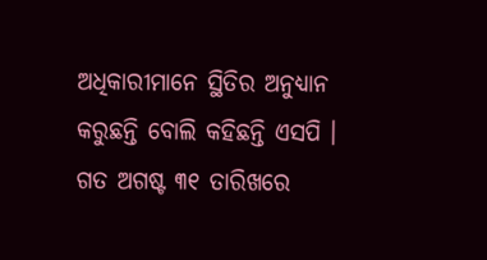ଅଧିକାରୀମାନେ ସ୍ଥିତିର ଅନୁଧ୍ୟାନ କରୁଛନ୍ତି ବୋଲି କହିଛନ୍ତି ଏସପି । ଗତ ଅଗଷ୍ଟ ୩୧ ତାରିଖରେ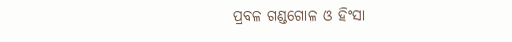ପ୍ରବଳ ଗଣ୍ଡଗୋଳ ଓ ହିଂସା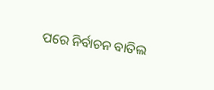ପରେ ନିର୍ବାଚନ ବାତିଲ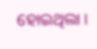ହୋଇଥିଲା ।